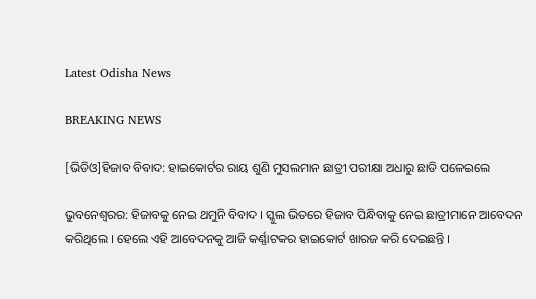Latest Odisha News

BREAKING NEWS

[ଭିଡିଓ]ହିଜାବ ବିବାଦ: ହାଇକୋର୍ଟର ରାୟ ଶୁଣି ମୁସଲମାନ ଛାତ୍ରୀ ପରୀକ୍ଷା ଅଧାରୁ ଛାଡି ପଳେଇଲେ

ଭୁବନେଶ୍ୱରର: ହିଜାବକୁ ନେଇ ଥମୁନି ବିବାଦ । ସ୍କୁଲ ଭିତରେ ହିଜାବ ପିନ୍ଧିବାକୁ ନେଇ ଛାତ୍ରୀମାନେ ଆବେଦନ କରିଥିଲେ । ହେଲେ ଏହି ଆବେଦନକୁ ଆଜି କର୍ଣ୍ଣାଟକର ହାଇକୋର୍ଟ ଖାରଜ କରି ଦେଇଛନ୍ତି ।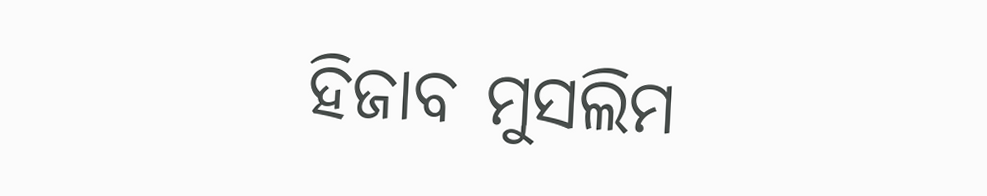ହିଜାବ ମୁସଲିମ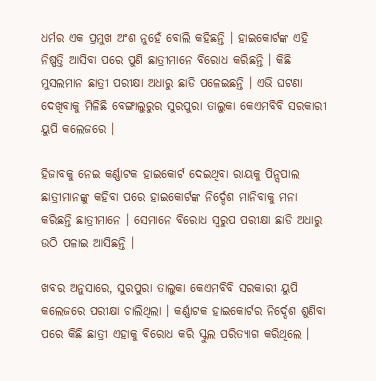ଧର୍ମର ଏକ ପ୍ରମୁଖ ଅଂଶ ନୁହେଁ ବୋଲି କହିଛନ୍ତି । ହାଇକୋର୍ଟଙ୍କ ଏହି ନିଷ୍ପତ୍ତି ଆସିବା ପରେ ପୁଣି ଛାତ୍ରୀମାନେ ବିରୋଧ କରିଛନ୍ତି । କିଛି ମୁସଲମାନ ଛାତ୍ରୀ ପରୀକ୍ଷା ଅଧାରୁ ଛାଡି ପଳେଇଛନ୍ତି । ଏଭି ଘଟଣା ଦେଖିବାକୁ ମିଳିଛି ବେଙ୍ଗାଲୁରୁର ସୁରପୁରା ତାଲୁକା କେଏମବିବି ସରକାରୀ ୟୁପି କଲେଜରେ ।

ହିଜାବକୁ ନେଇ କର୍ଣ୍ଣାଟକ ହାଇକୋର୍ଟ ଦେଇଥିବା ରାୟକୁ ପିନ୍ସପାଲ ଛାତ୍ରୀମାନଙ୍କୁ କହିବା ପରେ ହାଇକୋର୍ଟଙ୍କ ନିର୍ଦ୍ଦେଶ ମାନିବାକୁ ମନା କରିଛନ୍ତି ଛାତ୍ରୀମାନେ । ସେମାନେ ବିରୋଧ ସ୍ୱରୁପ ପରୀକ୍ଷା ଛାଡି ଅଧାରୁ ଉଠି ପଳାଇ ଆସିଛନ୍ତି ।

ଖବର ଅନୁସାରେ, ସୁରପୁରା ତାଲୁକା କେଏମବିବି ସରକାରୀ ୟୁପି କଲେଜରେ ପରୀକ୍ଷା ଚାଲିଥିଲା । କର୍ଣ୍ଣାଟକ ହାଇକୋର୍ଟର ନିର୍ଦ୍ଦେଶ ଶୁଣିବା ପରେ କିଛି ଛାତ୍ରୀ ଏହାକୁ ବିରୋଧ କରି ସ୍କୁଲ ପରିତ୍ୟାଗ କରିଥିଲେ ।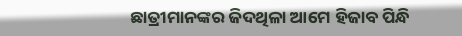ଛାତ୍ରୀମାନଙ୍କର ଜିଦଥିଳା ଆମେ ହିଜାବ ପିନ୍ଧି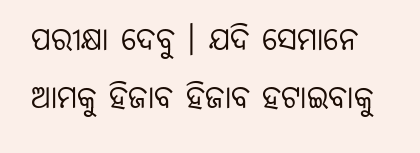ପରୀକ୍ଷା ଦେବୁ । ଯଦି ସେମାନେ ଆମକୁ ହିଜାବ ହିଜାବ ହଟାଇବାକୁ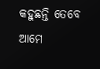କହୁଛନ୍ତି ତେବେ ଆମେ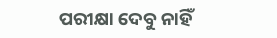ପରୀକ୍ଷା ଦେବୁ ନାହିଁ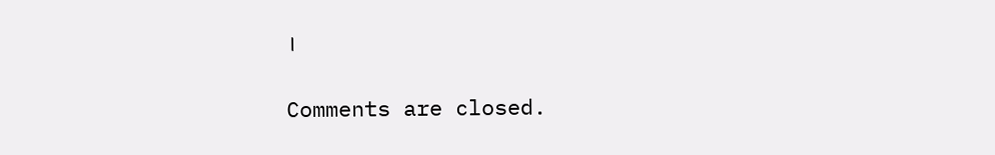।

Comments are closed.